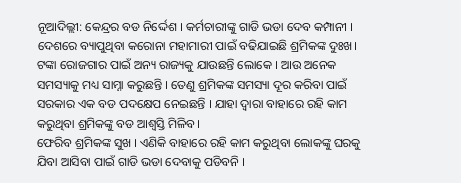ନୂଆଦିଲ୍ଲୀ: କେନ୍ଦ୍ରର ବଡ ନିର୍ଦ୍ଦେଶ । କର୍ମଚାରୀଙ୍କୁ ଗାଡି ଭଡା ଦେବ କମ୍ପାନୀ । ଦେଶରେ ବ୍ୟାପୁଥିବା କରୋନା ମହାମାରୀ ପାଇଁ ବଢିଯାଇଛି ଶ୍ରମିକଙ୍କ ଦୁଃଖ। ଟଙ୍କା ରୋଜଗାର ପାଇଁ ଅନ୍ୟ ରାଜ୍ୟକୁ ଯାଉଛନ୍ତି ଲୋକେ । ଆଉ ଅନେକ ସମସ୍ୟାକୁ ମଧ୍ୟ ସାମ୍ନା କରୁଛନ୍ତି । ତେଣୁ ଶ୍ରମିକଙ୍କ ସମସ୍ୟା ଦୂର କରିବା ପାଇଁ ସରକାର ଏକ ବଡ ପଦକ୍ଷେପ ନେଇଛନ୍ତି । ଯାହା ଦ୍ୱାରା ବାହାରେ ରହି କାମ କରୁଥିବା ଶ୍ରମିକଙ୍କୁ ବଡ ଆଶ୍ୱସ୍ତି ମିଳିବ।
ଫେରିବ ଶ୍ରମିକଙ୍କ ସୁଖ । ଏଣିକି ବାହାରେ ରହି କାମ କରୁଥିବା ଲୋକଙ୍କୁ ଘରକୁ ଯିବା ଆସିବା ପାଇଁ ଗାଡି ଭଡା ଦେବାକୁ ପଡିବନି ।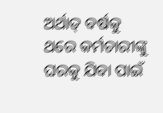ଅର୍ଥାତ୍ ବର୍ଷକୁ ଥରେ କର୍ମଚାରୀଙ୍କୁ ଘରକୁ ଯିବା ପାଇଁ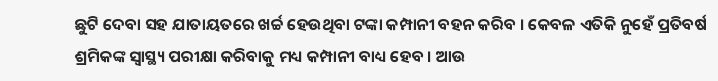ଛୁଟି ଦେବା ସହ ଯାତାୟତରେ ଖର୍ଚ୍ଚ ହେଉଥିବା ଟଙ୍କା କମ୍ପାନୀ ବହନ କରିବ । କେବଳ ଏତିକି ନୁହେଁ ପ୍ରତିବର୍ଷ ଶ୍ରମିକଙ୍କ ସ୍ୱାସ୍ଥ୍ୟ ପରୀକ୍ଷା କରିବାକୁ ମଧ୍ୟ କମ୍ପାନୀ ବାଧ୍ୟ ହେବ । ଆଉ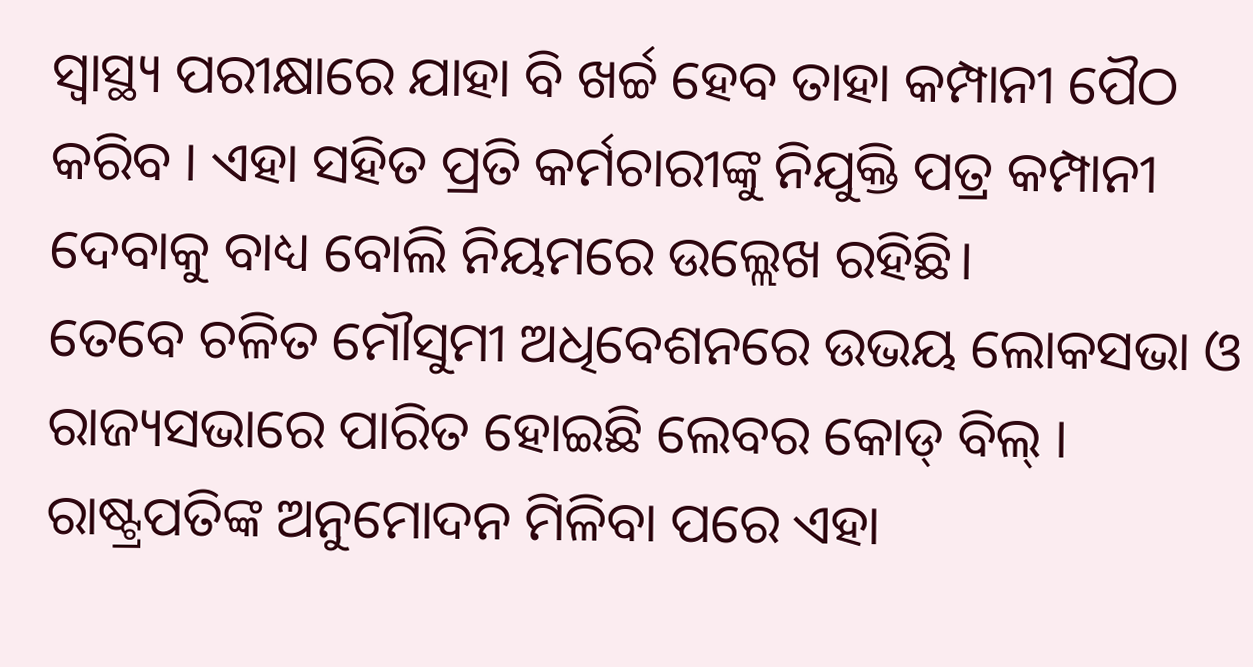ସ୍ୱାସ୍ଥ୍ୟ ପରୀକ୍ଷାରେ ଯାହା ବି ଖର୍ଚ୍ଚ ହେବ ତାହା କମ୍ପାନୀ ପୈଠ କରିବ । ଏହା ସହିତ ପ୍ରତି କର୍ମଚାରୀଙ୍କୁ ନିଯୁକ୍ତି ପତ୍ର କମ୍ପାନୀ ଦେବାକୁ ବାଧ୍ୟ ବୋଲି ନିୟମରେ ଉଲ୍ଲେଖ ରହିଛି।
ତେବେ ଚଳିତ ମୌସୁମୀ ଅଧିବେଶନରେ ଉଭୟ ଲୋକସଭା ଓ ରାଜ୍ୟସଭାରେ ପାରିତ ହୋଇଛି ଲେବର କୋଡ୍ ବିଲ୍ । ରାଷ୍ଟ୍ରପତିଙ୍କ ଅନୁମୋଦନ ମିଳିବା ପରେ ଏହା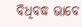ବିଧିବଦ୍ଧ ଭାବେ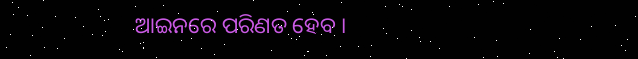ଆଇନରେ ପରିଣତ ହେବ ।